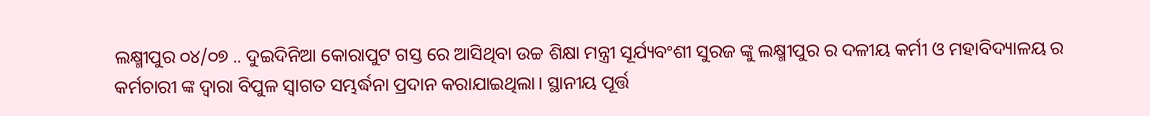ଲକ୍ଷ୍ମୀପୁର ୦୪/୦୭ .. ଦୁଇଦିନିଆ କୋରାପୁଟ ଗସ୍ତ ରେ ଆସିଥିବା ଉଚ୍ଚ ଶିକ୍ଷା ମନ୍ତ୍ରୀ ସୂର୍ଯ୍ୟବଂଶୀ ସୁରଜ ଙ୍କୁ ଲକ୍ଷ୍ମୀପୁର ର ଦଳୀୟ କର୍ମୀ ଓ ମହାବିଦ୍ୟାଳୟ ର କର୍ମଚାରୀ ଙ୍କ ଦ୍ୱାରା ବିପୁଳ ସ୍ୱାଗତ ସମ୍ଭର୍ଦ୍ଧନା ପ୍ରଦାନ କରାଯାଇଥିଲା। ସ୍ଥାନୀୟ ପୂର୍ତ୍ତ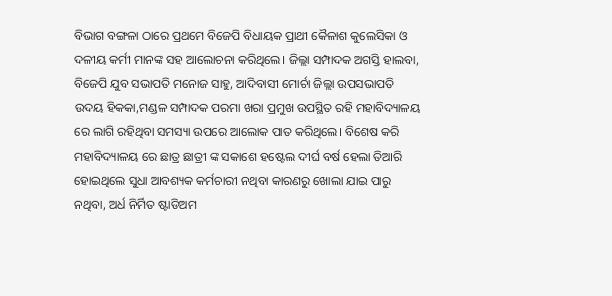ବିଭାଗ ବଙ୍ଗଳା ଠାରେ ପ୍ରଥମେ ବିଜେପି ବିଧାୟକ ପ୍ରାଥୀ କୈଳାଶ କୁଲେସିକା ଓ ଦଳୀୟ କର୍ମୀ ମାନଙ୍କ ସହ ଆଲୋଚନା କରିଥିଲେ। ଜିଲ୍ଲା ସମ୍ପାଦକ ଅଗସ୍ତି ହାଲବା, ବିଜେପି ଯୁବ ସଭାପତି ମନୋଜ ସାହୁ, ଆଦିବାସୀ ମୋର୍ଚା ଜିଲ୍ଲା ଉପସଭାପତି ଉଦୟ ହିକକା,ମଣ୍ଡଳ ସମ୍ପାଦକ ପରମା ଖରା ପ୍ରମୁଖ ଉପସ୍ଥିତ ରହି ମହାବିଦ୍ୟାଳୟ ରେ ଲାଗି ରହିଥିବା ସମସ୍ୟା ଉପରେ ଆଲୋକ ପାତ କରିଥିଲେ। ବିଶେଷ କରି ମହାବିଦ୍ୟାଳୟ ରେ ଛାତ୍ର ଛାତ୍ରୀ ଙ୍କ ସକାଶେ ହଷ୍ଟେଲ ଦୀର୍ଘ ବର୍ଷ ହେଲା ତିଆରି ହୋଇଥିଲେ ସୁଧା ଆବଶ୍ୟକ କର୍ମଚାରୀ ନଥିବା କାରଣରୁ ଖୋଲା ଯାଇ ପାରୁ ନଥିବା, ଅର୍ଧ ନିର୍ମିତ ଷ୍ଟାଡିଅମ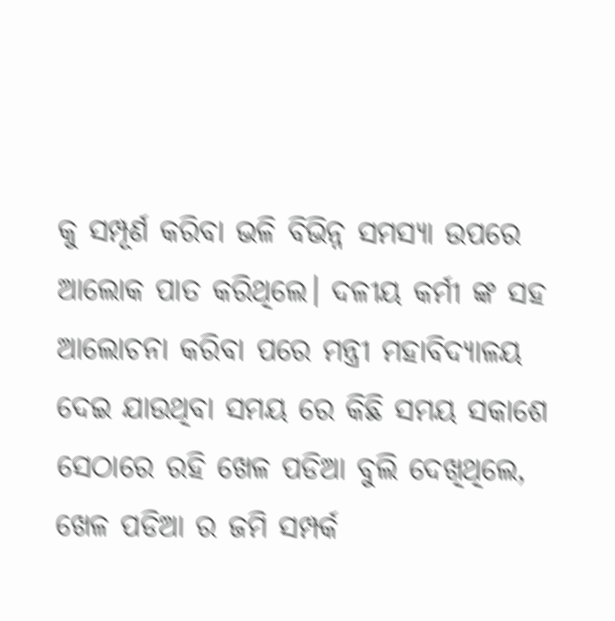କୁ ସମ୍ପୂର୍ଣ କରିବା ଭଳି ବିଭିନ୍ନ ସମସ୍ୟା ଉପରେ ଆଲୋକ ପାତ କରିଥିଲେ। ଦଳୀୟ କର୍ମୀ ଙ୍କ ସହ ଆଲୋଚନା କରିବା ପରେ ମନ୍ତ୍ରୀ ମହାବିଦ୍ୟାଳୟ ଦେଇ ଯାଉଥିବା ସମୟ ରେ କିଛି ସମୟ ସକାଶେ ସେଠାରେ ରହି ଖେଳ ପଡିଆ ବୁଲି ଦେଖିଥିଲେ, ଖେଳ ପଡିଆ ର ଜମି ସମ୍ପର୍କ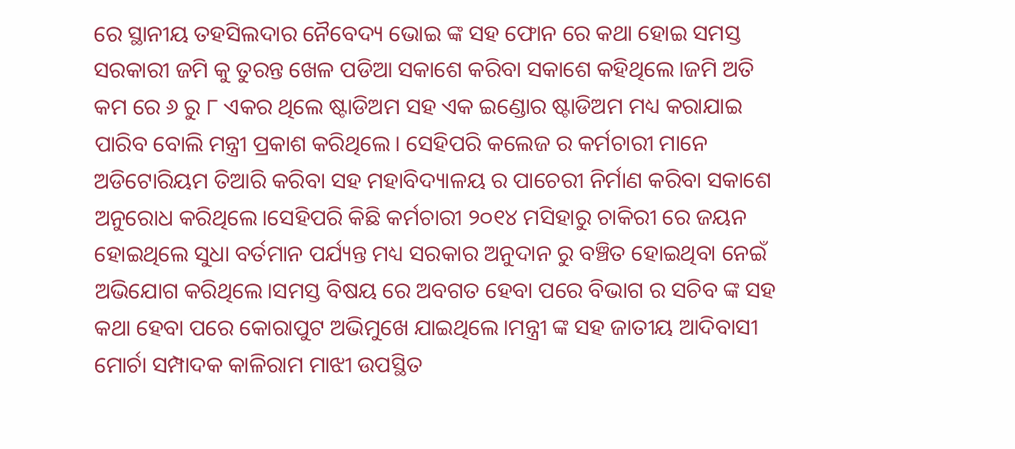ରେ ସ୍ଥାନୀୟ ତହସିଲଦାର ନୈବେଦ୍ୟ ଭୋଇ ଙ୍କ ସହ ଫୋନ ରେ କଥା ହୋଇ ସମସ୍ତ ସରକାରୀ ଜମି କୁ ତୁରନ୍ତ ଖେଳ ପଡିଆ ସକାଶେ କରିବା ସକାଶେ କହିଥିଲେ।ଜମି ଅତି କମ ରେ ୬ ରୁ ୮ ଏକର ଥିଲେ ଷ୍ଟାଡିଅମ ସହ ଏକ ଇଣ୍ଡୋର ଷ୍ଟାଡିଅମ ମଧ୍ୟ କରାଯାଇ ପାରିବ ବୋଲି ମନ୍ତ୍ରୀ ପ୍ରକାଶ କରିଥିଲେ। ସେହିପରି କଲେଜ ର କର୍ମଚାରୀ ମାନେ
ଅଡିଟୋରିୟମ ତିଆରି କରିବା ସହ ମହାବିଦ୍ୟାଳୟ ର ପାଚେରୀ ନିର୍ମାଣ କରିବା ସକାଶେ ଅନୁରୋଧ କରିଥିଲେ।ସେହିପରି କିଛି କର୍ମଚାରୀ ୨୦୧୪ ମସିହାରୁ ଚାକିରୀ ରେ ଜୟନ ହୋଇଥିଲେ ସୁଧା ବର୍ତମାନ ପର୍ଯ୍ୟନ୍ତ ମଧ୍ୟ ସରକାର ଅନୁଦାନ ରୁ ବଞ୍ଚିତ ହୋଇଥିବା ନେଇଁ ଅଭିଯୋଗ କରିଥିଲେ।ସମସ୍ତ ବିଷୟ ରେ ଅବଗତ ହେବା ପରେ ବିଭାଗ ର ସଚିବ ଙ୍କ ସହ କଥା ହେବା ପରେ କୋରାପୁଟ ଅଭିମୁଖେ ଯାଇଥିଲେ।ମନ୍ତ୍ରୀ ଙ୍କ ସହ ଜାତୀୟ ଆଦିବାସୀ ମୋର୍ଚା ସମ୍ପାଦକ କାଳିରାମ ମାଝୀ ଉପସ୍ଥିତ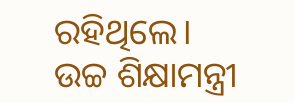ରହିଥିଲେ।
ଉଚ୍ଚ ଶିକ୍ଷାମନ୍ତ୍ରୀ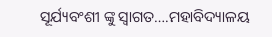ସୂର୍ଯ୍ୟବଂଶୀ ଙ୍କୁ ସ୍ୱାଗତ….ମହାବିଦ୍ୟାଳୟ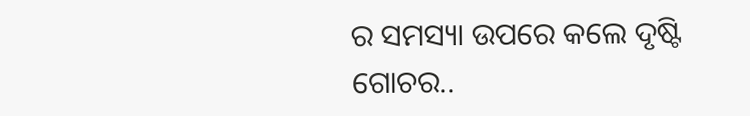ର ସମସ୍ୟା ଉପରେ କଲେ ଦୃଷ୍ଟି ଗୋଚର..